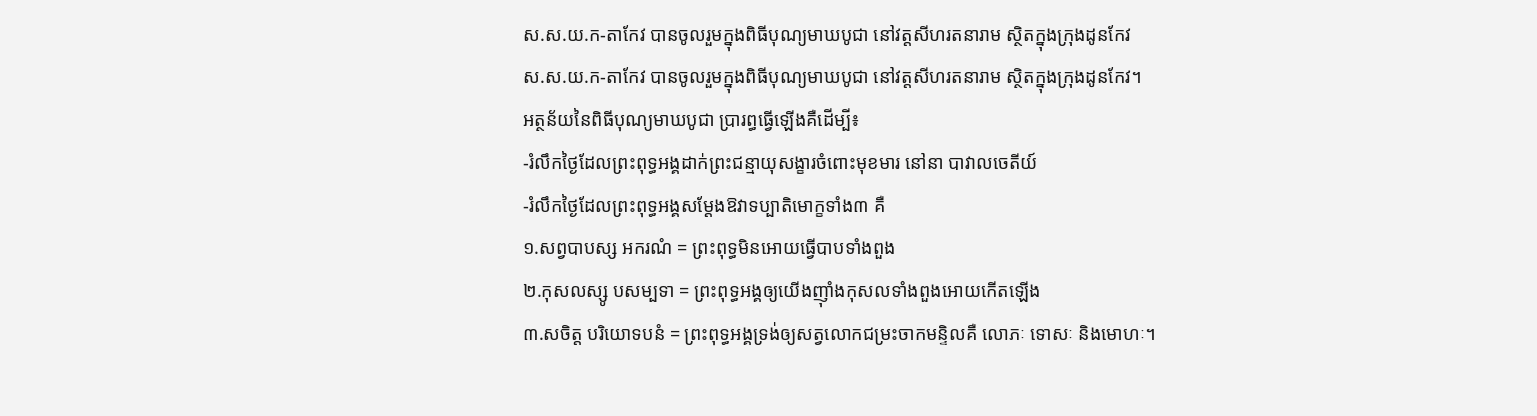ស.ស.យ.ក-តាកែវ បានចូលរួមក្នុងពិធីបុណ្យមាឃបូជា នៅវត្តសីហរតនារាម ស្ថិតក្នុងក្រុងដូនកែវ
ស.ស.យ.ក-តាកែវ បានចូលរួមក្នុងពិធីបុណ្យមាឃបូជា នៅវត្តសីហរតនារាម ស្ថិតក្នុងក្រុងដូនកែវ។
អត្ថន័យនៃពិធីបុណ្យមាឃបូជា ប្រារព្ធធ្វើឡើងគឺដើម្បី៖
-រំលឹកថ្ងៃដែលព្រះពុទ្ធអង្គដាក់ព្រះជន្មាយុសង្ខារចំពោះមុខមារ នៅនា បាវាលចេតីយ៍
-រំលឹកថ្ងៃដែលព្រះពុទ្ធអង្គសម្ដែងឱវាទប្បាតិមោក្ខទាំង៣ គឺ
១.សព្វបាបស្ស អករណំ = ព្រះពុទ្ធមិនអោយធ្វើបាបទាំងពួង
២.កុសលស្សូ បសម្បទា = ព្រះពុទ្ធអង្គឲ្យយើងញ៉ាំងកុសលទាំងពួងអោយកើតឡើង
៣.សចិត្ត បរិយោទបនំ = ព្រះពុទ្ធអង្គទ្រង់ឲ្យសត្វលោកជម្រះចាកមន្ទិលគឺ លោភៈ ទោសៈ និងមោហៈ។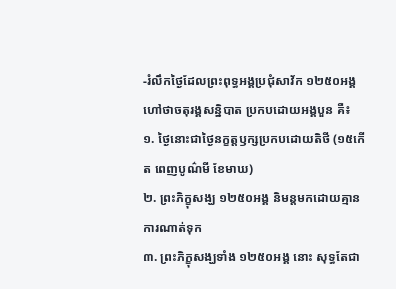-រំលឹកថ្ងៃដែលព្រះពុទ្ធអង្គប្រជុំសាវ័ក ១២៥០អង្គ ហៅថាចតុរង្គសន្និបាត ប្រកបដោយអង្គបួន គឺ៖
១. ថ្ងៃនោះជាថ្ងៃនក្ខត្តឫក្សប្រកបដោយតិថី (១៥កើត ពេញបូណ៌មី ខែមាឃ)
២. ព្រះភិក្ខុសង្ឃ ១២៥០អង្គ និមន្តមកដោយគ្មានការណាត់ទុក
៣. ព្រះភិក្ខុសង្ឃទាំង ១២៥០អង្គ នោះ សុទ្ធតែជា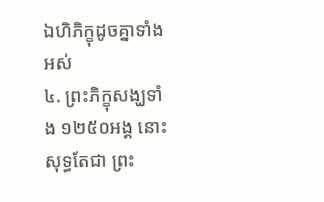ឯហិភិក្ខុដូចគ្នាទាំងអស់
៤. ព្រះភិក្ខុសង្ឃទាំង ១២៥០អង្គ នោះ សុទ្ធតែជា ព្រះ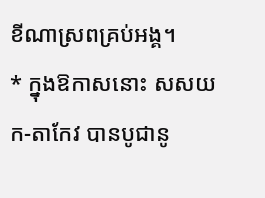ខីណាស្រពគ្រប់អង្គ។
* ក្នុងឱកាសនោះ សសយក-តាកែវ បានបូជានូ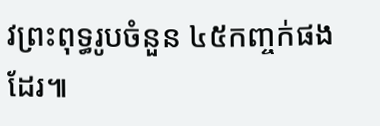វព្រះពុទ្ធរូបចំនួន ៤៥កញ្ចក់ផងដែរ៕